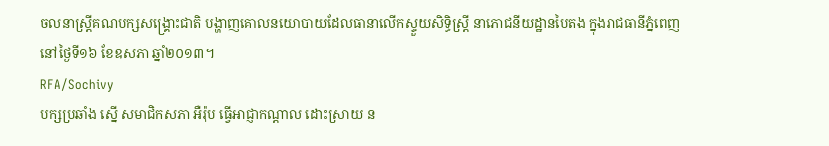ចលនាស្ត្រីគណបក្សសង្គ្រោះជាតិ បង្ហាញគោលនយោបាយដែលធានាលើកស្ទួយសិទ្ធិស្ត្រី នាភោជនីយដ្ឋានបៃតង ក្នុងរាជធានីភ្នំពេញ នៅថ្ងៃទី១៦ ខែឧសភា ឆ្នាំ២០១៣។
RFA/Sochivy
បក្សប្រឆាំង ស្នើ សមាជិកសភា អឺរ៉ុប ធ្វើអាជ្ញាកណ្ដាល ដោះស្រាយ ន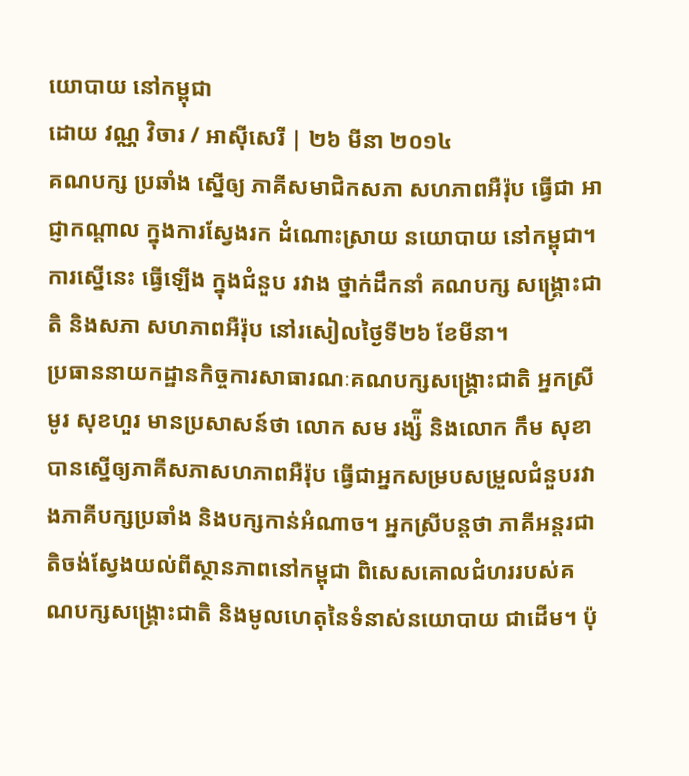យោបាយ នៅកម្ពុជា
ដោយ វណ្ណ វិចារ / អាស៊ីសេរី | ២៦ មីនា ២០១៤
គណបក្ស ប្រឆាំង ស្នើឲ្យ ភាគីសមាជិកសភា សហភាពអឺរ៉ុប ធ្វើជា អាជ្ញាកណ្ដាល ក្នុងការស្វែងរក ដំណោះស្រាយ នយោបាយ នៅកម្ពុជា។ ការស្នើនេះ ធ្វើឡើង ក្នុងជំនួប រវាង ថ្នាក់ដឹកនាំ គណបក្ស សង្គ្រោះជាតិ និងសភា សហភាពអឺរ៉ុប នៅរសៀលថ្ងៃទី២៦ ខែមីនា។
ប្រធាននាយកដ្ឋានកិច្ចការសាធារណៈគណបក្សសង្គ្រោះជាតិ អ្នកស្រី មូរ សុខហួរ មានប្រសាសន៍ថា លោក សម រង្ស៉ី និងលោក កឹម សុខា បានស្នើឲ្យភាគីសភាសហភាពអឺរ៉ុប ធ្វើជាអ្នកសម្របសម្រួលជំនួបរវាងភាគីបក្សប្រឆាំង និងបក្សកាន់អំណាច។ អ្នកស្រីបន្តថា ភាគីអន្តរជាតិចង់ស្វែងយល់ពីស្ថានភាពនៅកម្ពុជា ពិសេសគោលជំហររបស់គណបក្សសង្គ្រោះជាតិ និងមូលហេតុនៃទំនាស់នយោបាយ ជាដើម។ ប៉ុ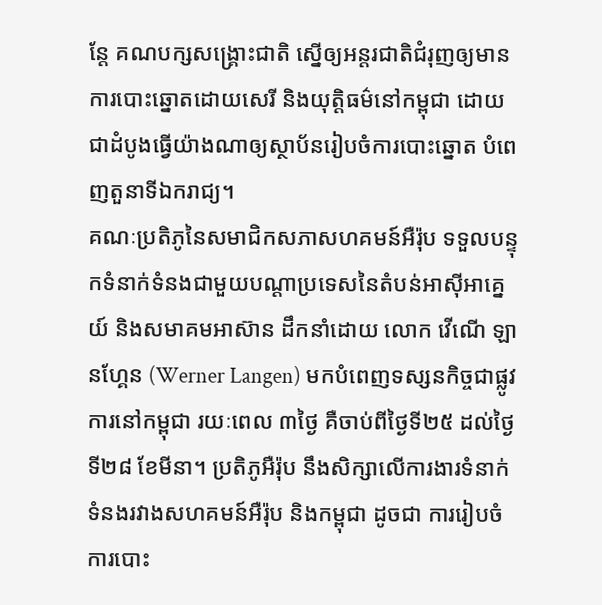ន្តែ គណបក្សសង្គ្រោះជាតិ ស្នើឲ្យអន្តរជាតិជំរុញឲ្យមានការបោះឆ្នោតដោយសេរី និងយុត្តិធម៌នៅកម្ពុជា ដោយជាដំបូងធ្វើយ៉ាងណាឲ្យស្ថាប័នរៀបចំការបោះឆ្នោត បំពេញតួនាទីឯករាជ្យ។
គណៈប្រតិភូនៃសមាជិកសភាសហគមន៍អឺរ៉ុប ទទួលបន្ទុកទំនាក់ទំនងជាមួយបណ្ដាប្រទេសនៃតំបន់អាស៊ីអាគ្នេយ៍ និងសមាគមអាស៊ាន ដឹកនាំដោយ លោក វើណើ ឡានហ្គែន (Werner Langen) មកបំពេញទស្សនកិច្ចជាផ្លូវការនៅកម្ពុជា រយៈពេល ៣ថ្ងៃ គឺចាប់ពីថ្ងៃទី២៥ ដល់ថ្ងៃទី២៨ ខែមីនា។ ប្រតិភូអឺរ៉ុប នឹងសិក្សាលើការងារទំនាក់ទំនងរវាងសហគមន៍អឺរ៉ុប និងកម្ពុជា ដូចជា ការរៀបចំការបោះ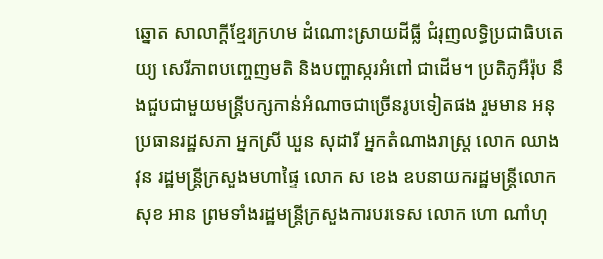ឆ្នោត សាលាក្តីខ្មែរក្រហម ដំណោះស្រាយដីធ្លី ជំរុញលទ្ធិប្រជាធិបតេយ្យ សេរីភាពបញ្ចេញមតិ និងបញ្ហាស្ករអំពៅ ជាដើម។ ប្រតិភូអឺរ៉ុប នឹងជួបជាមួយមន្ត្រីបក្សកាន់អំណាចជាច្រើនរូបទៀតផង រួមមាន អនុប្រធានរដ្ឋសភា អ្នកស្រី ឃួន សុដារី អ្នកតំណាងរាស្ត្រ លោក ឈាង វុន រដ្ឋមន្ត្រីក្រសួងមហាផ្ទៃ លោក ស ខេង ឧបនាយករដ្ឋមន្ត្រីលោក សុខ អាន ព្រមទាំងរដ្ឋមន្ត្រីក្រសួងការបរទេស លោក ហោ ណាំហុ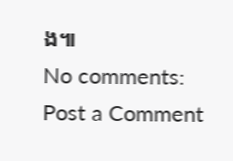ង៕
No comments:
Post a Comment